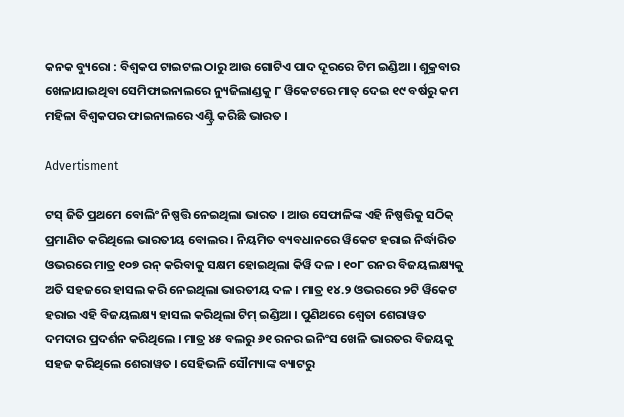କନକ ବ୍ୟୁରୋ : ବିଶ୍ୱକପ ଟାଇଟଲ ଠାରୁ ଆଉ ଗୋଟିଏ ପାଦ ଦୂରରେ ଟିମ ଇଣ୍ଡିଆ । ଶୁକ୍ରବାର ଖେଳାଯାଇଥିବା ସେମିଫାଇନାଲରେ ନ୍ୟୁଜିଲାଣ୍ଡକୁ ୮ ୱିକେଟରେ ମାତ୍ ଦେଇ ୧୯ ବର୍ଷରୁ କମ ମହିଳା ବିଶ୍ୱକପର ଫାଇନାଲରେ ଏଣ୍ଟ୍ରି କରିଛି ଭାରତ ।

Advertisment

ଟସ୍ ଜିତି ପ୍ରଥମେ ବୋଲିଂ ନିଷ୍ପତ୍ତି ନେଇଥିଲା ଭାରତ । ଆଉ ସେଫାଳିଙ୍କ ଏହି ନିଷ୍ପତ୍ତିକୁ ସଠିକ୍ ପ୍ରମାଣିତ କରିଥିଲେ ଭାରତୀୟ ବୋଲର । ନିୟମିତ ବ୍ୟବଧାନରେ ୱିକେଟ ହରାଇ ନିର୍ଦ୍ଧାରିତ ଓଭରରେ ମାତ୍ର ୧୦୭ ରନ୍ କରିବାକୁ ସକ୍ଷମ ହୋଇଥିଲା କିୱି ଦଳ । ୧୦୮ ରନର ବିଜୟଲକ୍ଷ୍ୟକୁ ଅତି ସହଜରେ ହାସଲ କରି ନେଇଥିଲା ଭାରତୀୟ ଦଳ । ମାତ୍ର ୧୪.୨ ଓଭରରେ ୨ଟି ୱିକେଟ ହରାଇ ଏହି ବିଜୟଲକ୍ଷ୍ୟ ହାସଲ କରିଥିଲା ଟିମ୍ ଇଣ୍ଡିଆ । ପୁଣିଥରେ ଶ୍ୱେତା ଶେରାୱତ ଦମଦାର ପ୍ରଦର୍ଶନ କରିଥିଲେ । ମାତ୍ର ୪୫ ବଲରୁ ୬୧ ରନର ଇନିଂସ ଖେଳି ଭାରତର ବିଜୟକୁ ସହଜ କରିଥିଲେ ଶେରାୱତ । ସେହିଭଳି ସୌମ୍ୟାଙ୍କ ବ୍ୟାଟରୁ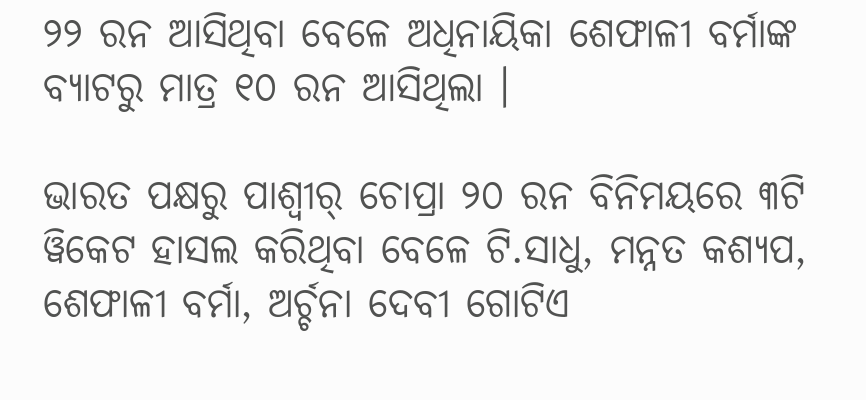୨୨ ରନ ଆସିଥିବା ବେଳେ ଅଧିନାୟିକା ଶେଫାଳୀ ବର୍ମାଙ୍କ ବ୍ୟାଟରୁ ମାତ୍ର ୧୦ ରନ ଆସିଥିଲା ।

ଭାରତ ପକ୍ଷରୁ ପାଶ୍ୱୀର୍ ଚୋପ୍ରା ୨୦ ରନ ବିନିମୟରେ ୩ଟି ୱିକେଟ ହାସଲ କରିଥିବା ବେଳେ ଟି.ସାଧୁ, ମନ୍ନତ କଶ୍ୟପ, ଶେଫାଳୀ ବର୍ମା, ଅର୍ଚ୍ଚନା ଦେବୀ ଗୋଟିଏ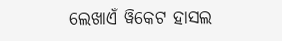ଲେଖାଏଁ ୱିକେଟ ହାସଲ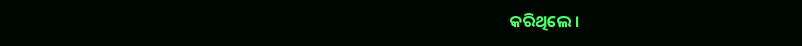କରିଥିଲେ ।